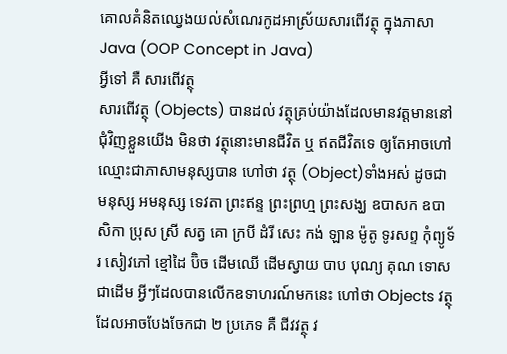គោលគំនិតឈ្វេងយល់សំណេរកូដអាស្រ័យសារពើវត្ថុ ក្នុងភាសា Java (OOP Concept in Java)
អ្វីទៅ គឺ សារពើវត្ថុ
សារពើវត្ថុ (Objects) បានដល់ វត្ថុគ្រប់យ៉ាងដែលមានវត្តមាននៅជុំវិញខ្លួនយើង មិនថា វត្ថុនោះមានជីវិត ឬ ឥតជីវិតទេ ឲ្យតែអាចហៅឈ្មោះជាភាសាមនុស្សបាន ហៅថា វត្ថុ (Object)ទាំងអស់ ដូចជា មនុស្ស អមនុស្ស ទេវតា ព្រះឥន្ទ ព្រះព្រហ្ម ព្រះសង្ឃ ឧបាសក ឧបាសិកា ប្រុស ស្រី សត្វ គោ ក្របី ដំរី សេះ កង់ ឡាន ម៉ូតូ ទូរសព្ទ កុំព្យូទ័រ សៀវភៅ ខ្មៅដៃ ប៊ិច ដើមឈើ ដើមស្វាយ បាប បុណ្យ គុណ ទោស ជាដើម អ្វីៗដែលបានលើកឧទាហរណ៍មកនេះ ហៅថា Objects វត្ថុ ដែលអាចបែងចែកជា ២ ប្រភេទ គឺ ជីវវត្ថុ វ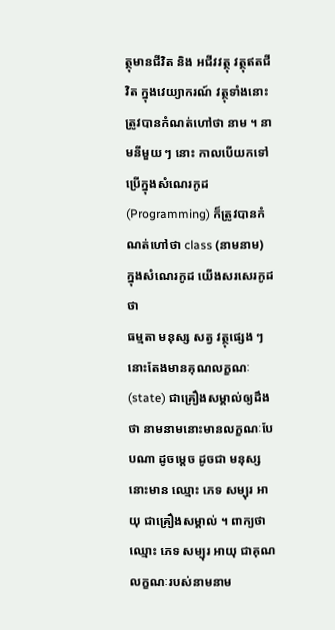ត្ថុមានជីវិត និង អជីវវត្ថុ វត្ថុឥតជីវិត ក្នុងវេយ្យាករណ៍ វត្ថុទាំងនោះត្រូវបានកំណត់ហៅថា នាម ។ នាមនីមួយ ៗ នោះ កាលបើយកទៅប្រើក្នុងសំណេរកូដ(Programming) ក៏ត្រូវបានកំណត់ហៅថា class (នាមនាម) ក្នុងសំណេរកូដ យើងសរសេរកូដថា
ធម្មតា មនុស្ស សត្វ វត្ថុផ្សេង ៗ នោះតែងមានគុណលក្ខណៈ(state) ជាគ្រឿងសម្គាល់ឲ្យដឹងថា នាមនាមនោះមានលក្ខណៈបែបណា ដូចម្តេច ដូចជា មនុស្សនោះមាន ឈ្មោះ ភេទ សម្បុរ អាយុ ជាគ្រឿងសម្គាល់ ។ ពាក្យថា ឈ្មោះ ភេទ សម្បុរ អាយុ ជាគុណលក្ខណៈរបស់នាមនាម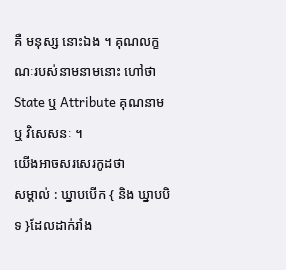គឺ មនុស្ស នោះឯង ។ គុណលក្ខណៈរបស់នាមនាមនោះ ហៅថា State ឬ Attribute គុណនាម ឬ វិសេសនៈ ។
យើងអាចសរសេរកូដថា
សម្គាល់ : ឃ្នាបបើក { និង ឃ្នាបបិទ }ដែលដាក់រាំង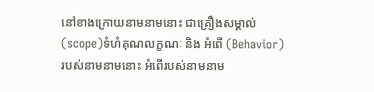នៅខាងក្រោយនាមនាមនោះ ជាគ្រឿងសម្គាល់(scope)ទំហំគុណលក្ខណៈ និង អំពើ (Behavior)របស់នាមនាមនោះ អំពើរបស់នាមនាម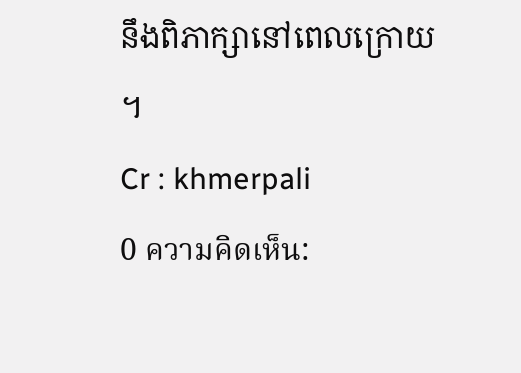នឹងពិភាក្សានៅពេលក្រោយ ។
Cr : khmerpali
0 ความคิดเห็น: